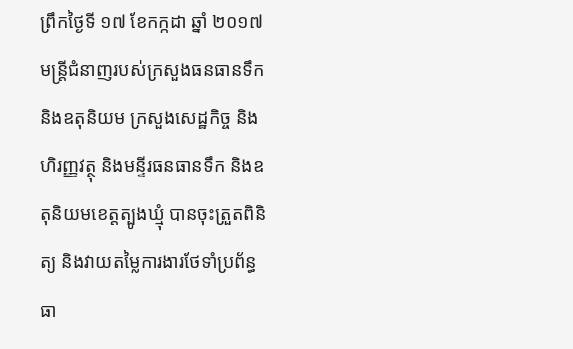ព្រឹកថ្ងៃទី ១៧ ខែកក្កដា ឆ្នាំ ២០១៧ មន្ត្រីជំនាញរបស់ក្រសួងធនធានទឹក និងឧតុនិយម ក្រសួងសេដ្ឋកិច្ច និងហិរញ្ញវត្ថុ និងមន្ទីរធនធានទឹក និងឧតុនិយមខេត្តត្បូងឃ្មុំ បានចុះត្រួតពិនិត្យ និងវាយតម្លៃការងារថែទាំប្រព័ន្ធធា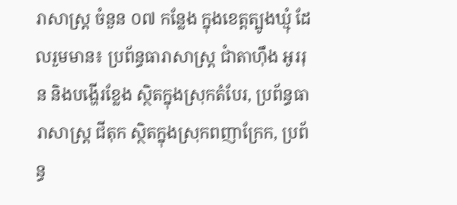រាសាស្ត្រ ចំនួន ០៧ កន្លែង ក្នុងខេត្តត្បូងឃ្មុំ ដែលរួមមាន៖ ប្រព័ន្ធធារាសាស្ត្រ ជាំតាហុឹង អូររុន និងបង្ហើរខ្លែង ស្ថិតក្នុងស្រុកតំបែរ, ប្រព័ន្ធធារាសាស្ត្រ ជីតុក ស្ថិតក្នុងស្រុកពញាក្រែក, ប្រព័ន្ធ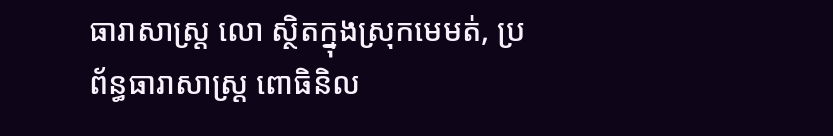ធារាសាស្ត្រ លោ ស្ថិតក្នុងស្រុកមេមត់, ប្រព័ន្ធធារាសាស្ត្រ ពោធិនិល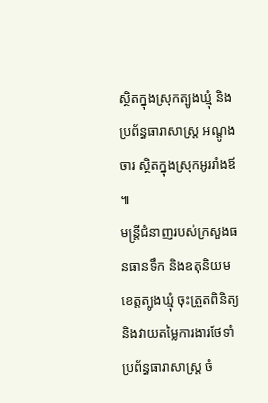ស្ថិតក្នុងស្រុកត្បូងឃ្មុំ និងប្រព័ន្ធធារាសាស្ត្រ អណ្តូងចារ ស្ថិតក្នុងស្រុកអូររាំងឪ ៕
មន្ត្រីជំនាញរបស់ក្រសួងធនធានទឹក និងឧតុនិយមខេត្តត្បូងឃ្មុំ ចុះត្រួតពិនិត្យ និងវាយតម្លៃការងារថែទាំប្រព័ន្ធធារាសាស្ត្រ ចំ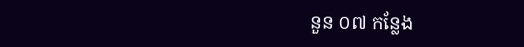នួន ០៧ កន្លែង